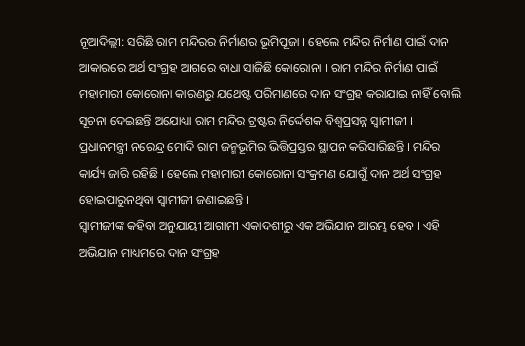ନୂଆଦିଲ୍ଲୀ: ସରିଛି ରାମ ମନ୍ଦିରର ନିର୍ମାଣର ଭୂମିପୂଜା । ହେଲେ ମନ୍ଦିର ନିର୍ମାଣ ପାଇଁ ଦାନ ଆକାରରେ ଅର୍ଥ ସଂଗ୍ରହ ଆଗରେ ବାଧା ସାଜିଛି କୋରୋନା । ରାମ ମନ୍ଦିର ନିର୍ମାଣ ପାଇଁ ମହାମାରୀ କୋରୋନା କାରଣରୁ ଯଥେଷ୍ଟ ପରିମାଣରେ ଦାନ ସଂଗ୍ରହ କରାଯାଇ ନାହିଁ ବୋଲି ସୂଚନା ଦେଇଛନ୍ତି ଅଯୋଧ୍ୟା ରାମ ମନ୍ଦିର ଟ୍ରଷ୍ଟର ନିର୍ଦ୍ଦେଶକ ବିଶ୍ବପ୍ରସନ୍ନ ସ୍ବାମୀଜୀ ।
ପ୍ରଧାନମନ୍ତ୍ରୀ ନରେନ୍ଦ୍ର ମୋଦି ରାମ ଜନ୍ମଭୂମିର ଭିତ୍ତିପ୍ରସ୍ତର ସ୍ଥାପନ କରିସାରିଛନ୍ତି । ମନ୍ଦିର କାର୍ଯ୍ୟ ଜାରି ରହିଛି । ହେଲେ ମହାମାରୀ କୋରୋନା ସଂକ୍ରମଣ ଯୋଗୁଁ ଦାନ ଅର୍ଥ ସଂଗ୍ରହ ହୋଇପାରୁନଥିବା ସ୍ବାମୀଜୀ ଜଣାଇଛନ୍ତି ।
ସ୍ବାମୀଜୀଙ୍କ କହିବା ଅନୁଯାୟୀ ଆଗାମୀ ଏକାଦଶୀରୁ ଏକ ଅଭିଯାନ ଆରମ୍ଭ ହେବ । ଏହି ଅଭିଯାନ ମାଧ୍ୟମରେ ଦାନ ସଂଗ୍ରହ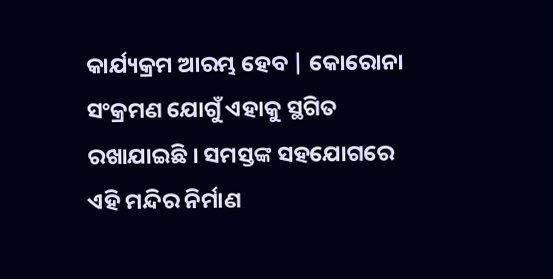କାର୍ଯ୍ୟକ୍ରମ ଆରମ୍ଭ ହେବ | କୋରୋନା ସଂକ୍ରମଣ ଯୋଗୁଁ ଏହାକୁ ସ୍ଥଗିତ ରଖାଯାଇଛି । ସମସ୍ତଙ୍କ ସହଯୋଗରେ ଏହି ମନ୍ଦିର ନିର୍ମାଣ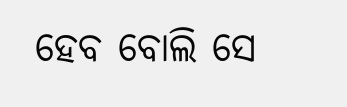ହେବ ବୋଲି ସେ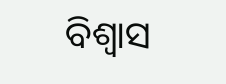ବିଶ୍ବାସ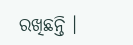ରଖିଛନ୍ତି ।